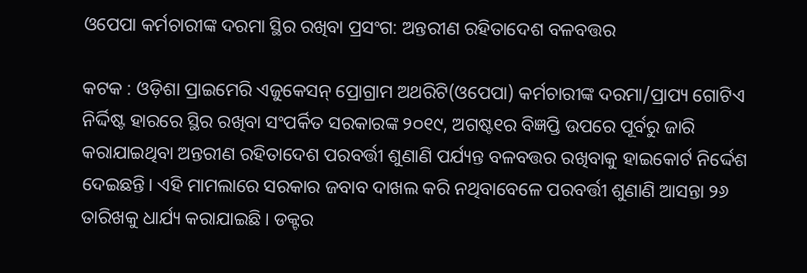ଓପେପା କର୍ମଚାରୀଙ୍କ ଦରମା ସ୍ଥିର ରଖିବା ପ୍ରସଂଗ: ଅନ୍ତରୀଣ ରହିତାଦେଶ ବଳବତ୍ତର

କଟକ : ଓଡ଼ିଶା ପ୍ରାଇମେରି ଏଜୁକେସନ୍ ପ୍ରୋଗ୍ରାମ ଅଥରିଟି(ଓପେପା) କର୍ମଚାରୀଙ୍କ ଦରମା/ପ୍ରାପ୍ୟ ଗୋଟିଏ ନିର୍ଦ୍ଦିଷ୍ଟ ହାରରେ ସ୍ଥିର ରଖିବା ସଂପର୍କିତ ସରକାରଙ୍କ ୨୦୧୯, ଅଗଷ୍ଟ୧ର ବିଜ୍ଞପ୍ତି ଉପରେ ପୂର୍ବରୁ ଜାରି କରାଯାଇଥିବା ଅନ୍ତରୀଣ ରହିତାଦେଶ ପରବର୍ତ୍ତୀ ଶୁଣାଣି ପର୍ଯ୍ୟନ୍ତ ବଳବତ୍ତର ରଖିବାକୁ ହାଇକୋର୍ଟ ନିର୍ଦ୍ଦେଶ ଦେଇଛନ୍ତି। ଏହି ମାମଲାରେ ସରକାର ଜବାବ ଦାଖଲ କରି ନଥିବାବେଳେ ପରବର୍ତ୍ତୀ ଶୁଣାଣି ଆସନ୍ତା ୨୬ ତାରିଖକୁ ଧାର୍ଯ୍ୟ କରାଯାଇଛି। ଡକ୍ଟର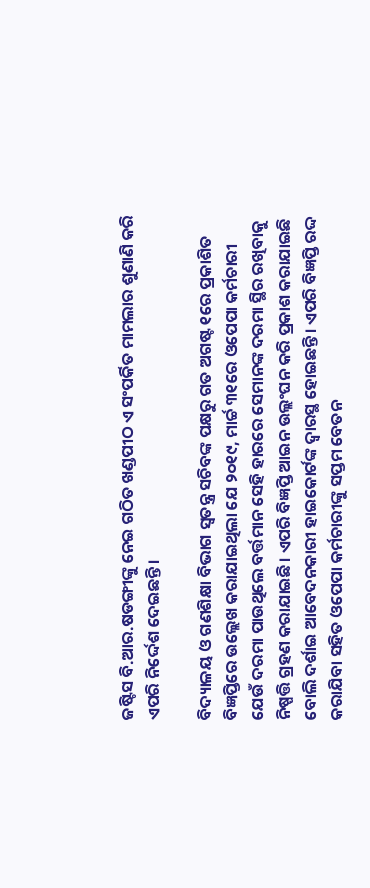ଜଷ୍ଟିସ ବି.ଆର.ଷଡଙ୍ଗୀଙ୍କୁ ନେଇ ଗଠିତ ଖଣ୍ଡପୀଠ ଏ ସଂପର୍କିତ ମାମଲାର ଶୁଣାଣି କରି ଏପରି ନିର୍ଦ୍ଦେଶ ଦେଇଛନ୍ତି।

ବିଦ୍ୟାଳୟ ଓ ଗଣଶିକ୍ଷା ବିଭାଗ ସ୍ବତନ୍ତ୍ର ସଚିବଙ୍କ ପକ୍ଷରୁ ଗତ ଅଗଷ୍ଟ ୧ରେ ପ୍ରକାଶିତ ବିଜ୍ଞପ୍ତିରେ ଉଲ୍ଲେଖ କରାଯାଇଥିଲା ଯେ ୨୦୧୯, ମାର୍ଚ୍ଚ ୩୧ରେ ଓପେପା କର୍ମଚାରୀ ଯେଉଁ ଦରମା ପାଉଥିଲେ ବର୍ତ୍ତମାନ ସେହି ହାରରେ ସେମାନଙ୍କ ଦରମା ସ୍ଥିର ରଖିବାକୁ ନିଷ୍ପତ୍ତି ଗ୍ରହଣ କରାଯାଇଛି। ଏପରି ବିଜ୍ଞପ୍ତି ଆଇନ ଉଲ୍ଲଂଘନ କରି ପ୍ରକାଶ କରାଯାଇଛି ବୋଲି ଦର୍ଶାଇ ଆବେଦନକାରୀ ହାଇକୋର୍ଟଙ୍କ ଦ୍ବାରସ୍ଥ ହୋଇଛନ୍ତି। ଏପରି ବିଜ୍ଞପ୍ତି ରଦ୍ଦ କରାଯିବା ସହିତ ଓପେପା କର୍ମଚାରୀଙ୍କୁ ସପ୍ତମ ବେତନ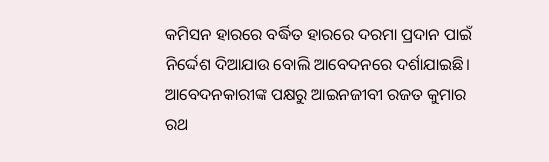କମିସନ ହାରରେ ବର୍ଦ୍ଧିତ ହାରରେ ଦରମା ପ୍ରଦାନ ପାଇଁ ନିର୍ଦ୍ଦେଶ ଦିଆଯାଉ ବୋଲି ଆବେଦନରେ ଦର୍ଶାଯାଇଛି। ଆବେଦନକାରୀଙ୍କ ପକ୍ଷରୁ ଆଇନଜୀବୀ ରଜତ କୁମାର ରଥ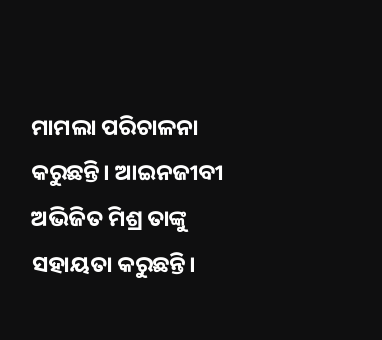ମାମଲା ପରିଚାଳନା କରୁଛନ୍ତି। ଆଇନଜୀବୀ ଅଭିଜିତ ମିଶ୍ର ତାଙ୍କୁ ସହାୟତା କରୁଛନ୍ତି।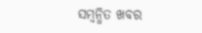ସମ୍ବନ୍ଧିତ ଖବର